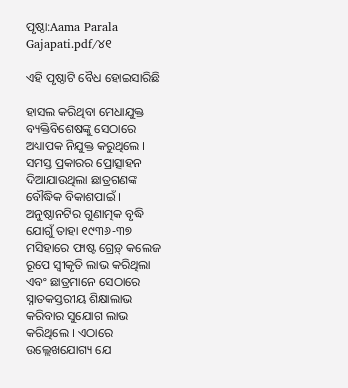ପୃଷ୍ଠା:Aama Parala Gajapati.pdf/୪୧

ଏହି ପୃଷ୍ଠାଟି ବୈଧ ହୋଇସାରିଛି

ହାସଲ କରିଥିବା ମେଧାଯୁକ୍ତ ବ୍ୟକ୍ତିବିଶେଷଙ୍କୁ ସେଠାରେ ଅଧ୍ୟାପକ ନିଯୁକ୍ତ କରୁଥିଲେ । ସମସ୍ତ ପ୍ରକାରର ପ୍ରୋତ୍ସାହନ ଦିଆଯାଉଥିଲା ଛାତ୍ରଗଣଙ୍କ ବୌଦ୍ଧିକ ବିକାଶପାଇଁ । ଅନୁଷ୍ଠାନଟିର ଗୁଣାତ୍ମକ ବୃଦ୍ଧି ଯୋଗୁଁ ତାହା ୧୯୩୬-୩୭ ମସିହାରେ ଫାଷ୍ଟ ଗ୍ରେଡ଼୍ କଲେଜ ରୂପେ ସ୍ୱୀକୃତି ଲାଭ କରିଥିଲା ଏବଂ ଛାତ୍ରମାନେ ସେଠାରେ ସ୍ନାତକସ୍ତରୀୟ ଶିକ୍ଷାଲାଭ କରିବାର ସୁଯୋଗ ଲାଭ କରିଥିଲେ । ଏଠାରେ ଉଲ୍ଲେଖଯୋଗ୍ୟ ଯେ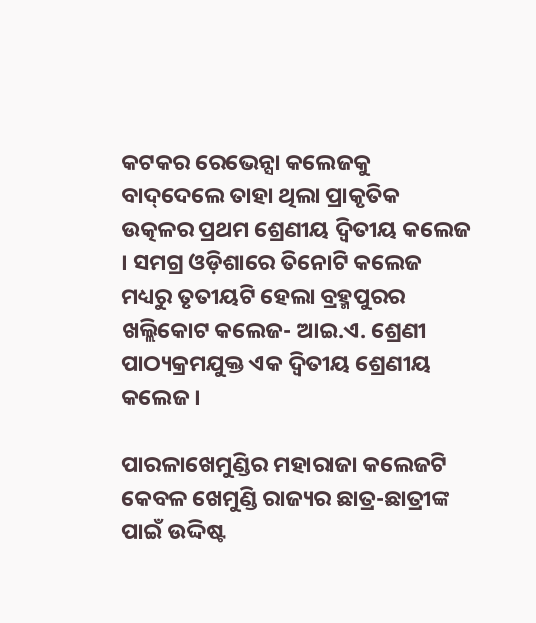କଟକର ରେଭେନ୍ସା କଲେଜକୁ ବାଦ୍‌ଦେଲେ ତାହା ଥିଲା ପ୍ରାକୃତିକ ଉତ୍କଳର ପ୍ରଥମ ଶ୍ରେଣୀୟ ଦ୍ବିତୀୟ କଲେଜ । ସମଗ୍ର ଓଡ଼ିଶାରେ ତିନୋଟି କଲେଜ ମଧ୍ୟରୁ ତୃତୀୟଟି ହେଲା ବ୍ରହ୍ମପୁରର ଖଲ୍ଲିକୋଟ କଲେଜ- ଆଇ.ଏ. ଶ୍ରେଣୀ ପାଠ୍ୟକ୍ରମଯୁକ୍ତ ଏକ ଦ୍ବିତୀୟ ଶ୍ରେଣୀୟ କଲେଜ ।

ପାରଳାଖେମୁଣ୍ଡିର ମହାରାଜା କଲେଜଟି କେବଳ ଖେମୁଣ୍ଡି ରାଜ୍ୟର ଛାତ୍ର-ଛାତ୍ରୀଙ୍କ ପାଇଁ ଉଦ୍ଦିଷ୍ଟ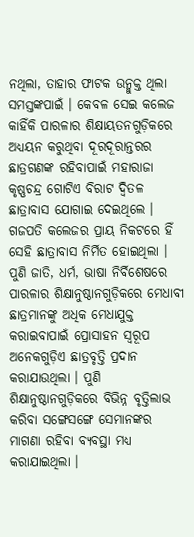ନଥିଲା, ତାହାର ଫାଟକ ଉନ୍ମୁକ୍ତ ଥିଲା ସମସ୍ତଙ୍କପାଇଁ । କେବଳ ସେଇ କଲେଜ କାହିଁକି ପାରଳାର ଶିକ୍ଷାୟତନଗୁଡ଼ିକରେ ଅଧ୍ୟୟନ କରୁଥିବା ଦୂରଦୂରାନ୍ତରର ଛାତ୍ରଗଣଙ୍କ ରହିବାପାଇଁ ମହାରାଜା କୃଷ୍ଣଚନ୍ଦ୍ର ଗୋଟିଏ ବିରାଟ ଦ୍ବିତଳ ଛାତ୍ରାବାସ ଯୋଗାଇ ଦେଇଥିଲେ । ଗଜପତି କଲେଜର ପ୍ରାୟ ନିକଟରେ ହିଁ ସେହି ଛାତ୍ରାବାସ ନିର୍ମିତ ହୋଇଥିଲା । ପୁଣି ଜାତି, ଧର୍ମ, ଭାଷା ନିର୍ବିଶେଷରେ ପାରଳାର ଶିକ୍ଷାନୁଷ୍ଠାନଗୁଡ଼ିକରେ ମେଧାବୀ ଛାତ୍ରମାନଙ୍କୁ ଅଧିକ ମେଧାଯୁକ୍ତ କରାଇବାପାଇଁ ପ୍ରୋସାହନ ସ୍ୱରୂପ ଅନେକଗୁଡ଼ିଏ ଛାତ୍ରବୃତ୍ତି ପ୍ରଦାନ କରାଯାଉଥିଲା । ପୁଣି ଶିକ୍ଷାନୁଷ୍ଠାନଗୁଡ଼ିକରେ ବିଭିନ୍ନ ବୃତ୍ତିଲାଭ କରିବା ସଙ୍ଗେସଙ୍ଗେ ସେମାନଙ୍କର ମାଗଣା ରହିବା ବ୍ୟବସ୍ଥା ମଧ୍ୟ କରାଯାଇଥିଲା ।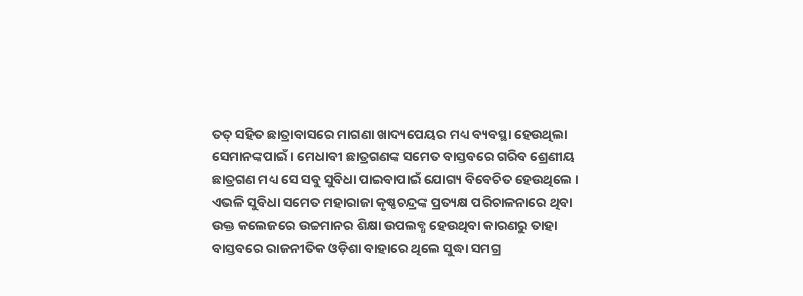ତତ୍ ସହିତ ଛାତ୍ରାବାସରେ ମାଗଣା ଖାଦ୍ୟପେୟର ମଧ୍ୟ ବ୍ୟବସ୍ଥା ହେଉଥିଲା ସେମାନଙ୍କପାଇଁ । ମେଧାବୀ ଛାତ୍ରଗଣଙ୍କ ସମେତ ବାସ୍ତବରେ ଗରିବ ଶ୍ରେଣୀୟ ଛାତ୍ରଗଣ ମଧ୍ୟ ସେ ସବୁ ସୁବିଧା ପାଇବାପାଇଁ ଯୋଗ୍ୟ ବିବେଚିତ ହେଉଥିଲେ । ଏଭଳି ସୁବିଧା ସମେତ ମହାରାଜା କୃଷ୍ଣଚନ୍ଦ୍ରଙ୍କ ପ୍ରତ୍ୟକ୍ଷ ପରିଚାଳନାରେ ଥିବା ଉକ୍ତ କଲେଜରେ ଉଚ୍ଚମାନର ଶିକ୍ଷା ଉପଲବ୍ଧ ହେଉଥିବା କାରଣରୁ ତାହା ବାସ୍ତବରେ ରାଜନୀତିକ ଓଡ଼ିଶା ବାହାରେ ଥିଲେ ସୁଦ୍ଧା ସମଗ୍ର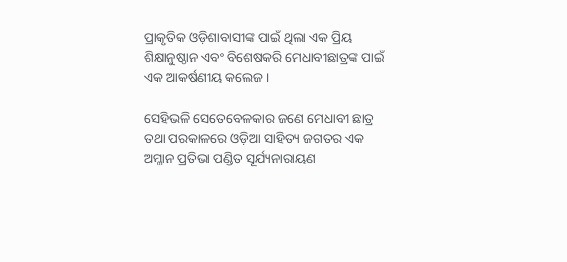ପ୍ରାକୃତିକ ଓଡ଼ିଶାବାସୀଙ୍କ ପାଇଁ ଥିଲା ଏକ ପ୍ରିୟ ଶିକ୍ଷାନୁଷ୍ଠାନ ଏବଂ ବିଶେଷକରି ମେଧାବୀଛାତ୍ରଙ୍କ ପାଇଁ ଏକ ଆକର୍ଷଣୀୟ କଲେଜ ।

ସେହିଭଳି ସେତେବେଳକାର ଜଣେ ମେଧାବୀ ଛାତ୍ର ତଥା ପରକାଳରେ ଓଡ଼ିଆ ସାହିତ୍ୟ ଜଗତର ଏକ ଅମ୍ଳାନ ପ୍ରତିଭା ପଣ୍ଡିତ ସୂର୍ଯ୍ୟନାରାୟଣ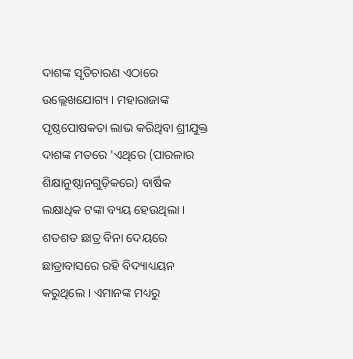ଦାଶଙ୍କ ସୃତିଚାରଣ ଏଠାରେ ଉଲ୍ଲେଖଯୋଗ୍ୟ । ମହାରାଜାଙ୍କ ପୃଷ୍ଠପୋଷକତା ଲାଭ କରିଥିବା ଶ୍ରୀଯୁକ୍ତ ଦାଶଙ୍କ ମତରେ 'ଏଥିରେ (ପାରଳାର ଶିକ୍ଷାନୁଷ୍ଠାନଗୁଡ଼ିକରେ) ବାର୍ଷିକ ଲକ୍ଷାଧିକ ଟଙ୍କା ବ୍ୟୟ ହେଉଥିଲା । ଶତଶତ ଛାତ୍ର ବିନା ଦେୟରେ ଛାତ୍ରାବାସରେ ରହି ବିଦ୍ୟାଧ୍ୟୟନ କରୁଥିଲେ । ଏମାନଙ୍କ ମଧ୍ୟରୁ